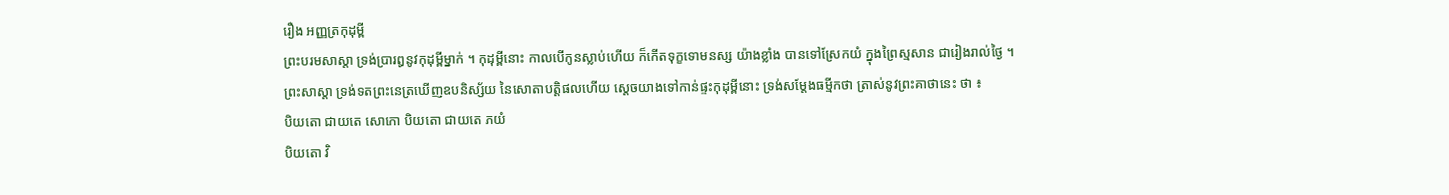រឿង ឣញ្ញត្រកុដុម្ពី
ព្រះបរមសាស្តា ទ្រង់ប្រារឰនូវកុដុម្ពីម្នាក់ ។ កុដុម្ពីនោះ កាលបើកូនស្លាប់ហើយ ក៏កើតទុក្ខទោមនស្ស យ៉ាងខ្លាំង បានទៅស្រែកយំ ក្នុងព្រៃស្មសាន ជារៀងរាល់ថ្ងៃ ។
ព្រះសាស្តា ទ្រង់ទតព្រះនេត្រឃើញឧបនិស្ស័យ នៃសោតាបត្តិផលហើយ ស្តេចយាងទៅកាន់ផ្ទះកុដុម្ពីនោះ ទ្រង់សម្តែងធម្មីកថា ត្រាស់នូវព្រះគាថានេះ ថា ៖
បិយតោ ជាយតេ សោកោ បិយតោ ជាយតេ ភយំ
បិយតោ វិ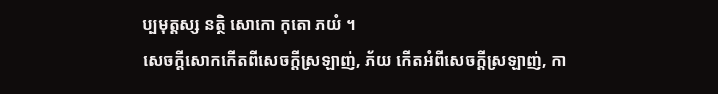ប្បមុត្តស្ស នត្ថិ សោកោ កុតោ ភយំ ។
សេចក្តីសោកកើតពីសេចក្តីស្រឡាញ់, ភ័យ កើតឣំពីសេចក្តីស្រឡាញ់, កា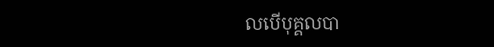លបើបុគ្គលបា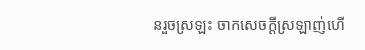នរួចស្រឡះ ចាកសេចក្តីស្រឡាញ់ហើ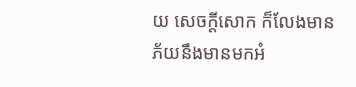យ សេចក្តីសោក ក៏លែងមាន ភ័យនឹងមានមកឣំ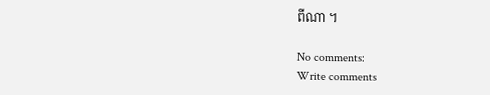ពីណា ។

No comments:
Write comments